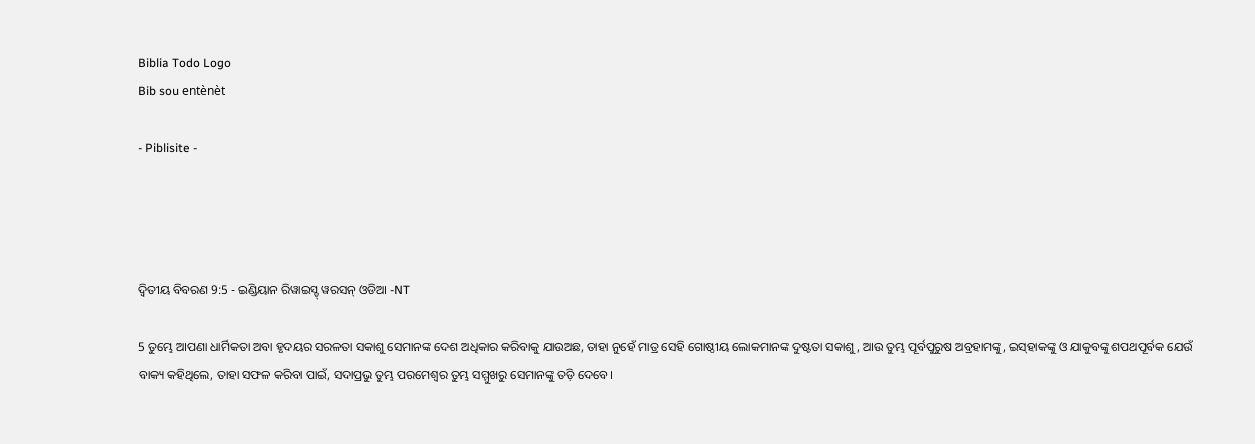Biblia Todo Logo
Bib sou entènèt

- Piblisite -




ଦ୍ଵିତୀୟ ବିବରଣ 9:5 - ଇଣ୍ଡିୟାନ ରିୱାଇସ୍ଡ୍ ୱରସନ୍ ଓଡିଆ -NT

5 ତୁମ୍ଭେ ଆପଣା ଧାର୍ମିକତା ଅବା ହୃଦୟର ସରଳତା ସକାଶୁ ସେମାନଙ୍କ ଦେଶ ଅଧିକାର କରିବାକୁ ଯାଉଅଛ, ତାହା ନୁହେଁ ମାତ୍ର ସେହି ଗୋଷ୍ଠୀୟ ଲୋକମାନଙ୍କ ଦୁଷ୍ଟତା ସକାଶୁ, ଆଉ ତୁମ୍ଭ ପୂର୍ବପୁରୁଷ ଅବ୍ରହାମଙ୍କୁ, ଇସ୍‌ହାକଙ୍କୁ ଓ ଯାକୁବଙ୍କୁ ଶପଥପୂର୍ବକ ଯେଉଁ ବାକ୍ୟ କହିଥିଲେ, ତାହା ସଫଳ କରିବା ପାଇଁ, ସଦାପ୍ରଭୁ ତୁମ୍ଭ ପରମେଶ୍ୱର ତୁମ୍ଭ ସମ୍ମୁଖରୁ ସେମାନଙ୍କୁ ତଡ଼ି ଦେବେ।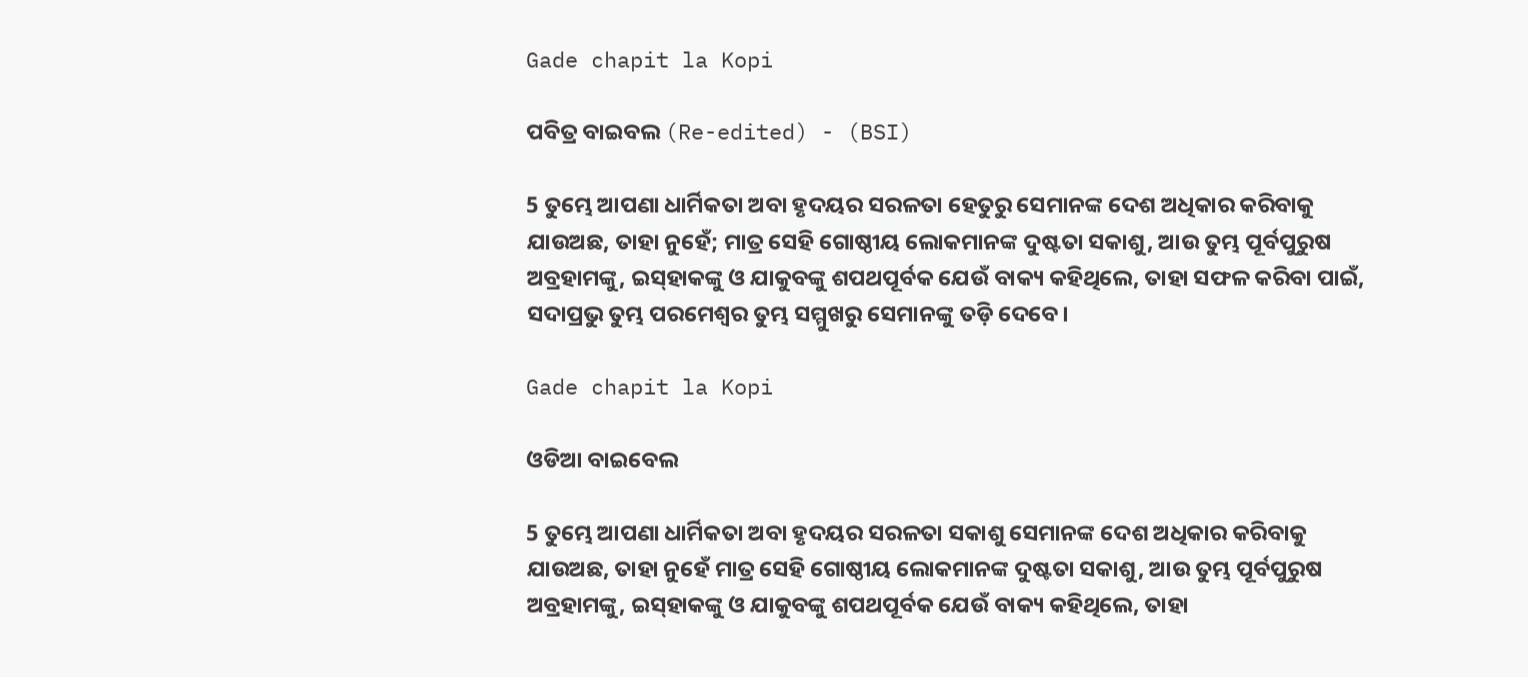Gade chapit la Kopi

ପବିତ୍ର ବାଇବଲ (Re-edited) - (BSI)

5 ତୁମ୍ଭେ ଆପଣା ଧାର୍ମିକତା ଅବା ହୃଦୟର ସରଳତା ହେତୁରୁ ସେମାନଙ୍କ ଦେଶ ଅଧିକାର କରିବାକୁ ଯାଉଅଛ, ତାହା ନୁହେଁ; ମାତ୍ର ସେହି ଗୋଷ୍ଠୀୟ ଲୋକମାନଙ୍କ ଦୁଷ୍ଟତା ସକାଶୁ, ଆଉ ତୁମ୍ଭ ପୂର୍ବପୁରୁଷ ଅବ୍ରହାମଙ୍କୁ, ଇସ୍‍ହାକଙ୍କୁ ଓ ଯାକୁବଙ୍କୁ ଶପଥପୂର୍ବକ ଯେଉଁ ବାକ୍ୟ କହିଥିଲେ, ତାହା ସଫଳ କରିବା ପାଇଁ, ସଦାପ୍ରଭୁ ତୁମ୍ଭ ପରମେଶ୍ଵର ତୁମ୍ଭ ସମ୍ମୁଖରୁ ସେମାନଙ୍କୁ ତଡ଼ି ଦେବେ।

Gade chapit la Kopi

ଓଡିଆ ବାଇବେଲ

5 ତୁମ୍ଭେ ଆପଣା ଧାର୍ମିକତା ଅବା ହୃଦୟର ସରଳତା ସକାଶୁ ସେମାନଙ୍କ ଦେଶ ଅଧିକାର କରିବାକୁ ଯାଉଅଛ, ତାହା ନୁହେଁ ମାତ୍ର ସେହି ଗୋଷ୍ଠୀୟ ଲୋକମାନଙ୍କ ଦୁଷ୍ଟତା ସକାଶୁ, ଆଉ ତୁମ୍ଭ ପୂର୍ବପୁରୁଷ ଅବ୍ରହାମଙ୍କୁ, ଇସ୍‍ହାକଙ୍କୁ ଓ ଯାକୁବଙ୍କୁ ଶପଥପୂର୍ବକ ଯେଉଁ ବାକ୍ୟ କହିଥିଲେ, ତାହା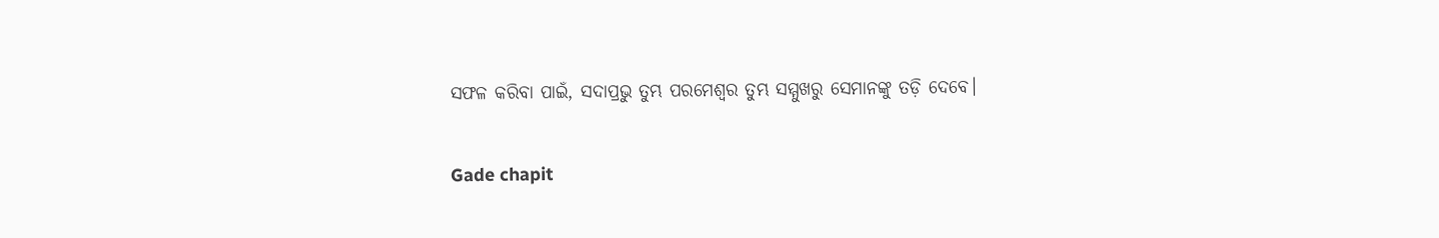ସଫଳ କରିବା ପାଇଁ, ସଦାପ୍ରଭୁ ତୁମ୍ଭ ପରମେଶ୍ୱର ତୁମ୍ଭ ସମ୍ମୁଖରୁ ସେମାନଙ୍କୁ ତଡ଼ି ଦେବେ।

Gade chapit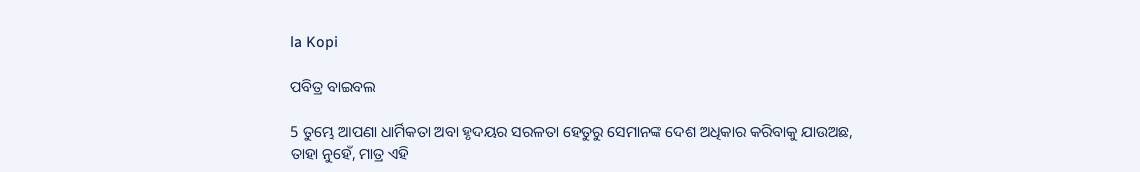la Kopi

ପବିତ୍ର ବାଇବଲ

5 ତୁମ୍ଭେ ଆପଣା ଧାର୍ମିକତା ଅବା ହୃଦୟର ସରଳତା ହେତୁରୁ ସେମାନଙ୍କ ଦେଶ ଅଧିକାର କରିବାକୁ ଯାଉଅଛ, ତାହା ନୁହେଁ, ମାତ୍ର ଏହି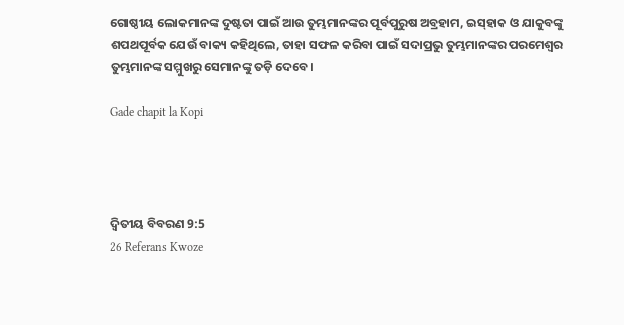ଗୋଷ୍ଠୀୟ ଲୋକମାନଙ୍କ ଦୁଷ୍ଟତା ପାଇଁ ଆଉ ତୁମ୍ଭମାନଙ୍କର ପୂର୍ବପୁରୁଷ ଅବ୍ରହାମ, ଇ‌ସ୍‌ହାକ ଓ ଯାକୁବଙ୍କୁ ଶପଥପୂର୍ବକ ଯେଉଁ ବାକ୍ୟ କହିଥିଲେ, ତାହା ସଫଳ କରିବା ପାଇଁ ସଦାପ୍ରଭୁ ତୁମ୍ଭମାନଙ୍କର ପରମେଶ୍ୱର ତୁମ୍ଭମାନଙ୍କ ସମ୍ମୁଖରୁ ସେମାନଙ୍କୁ ତଡ଼ି ଦେବେ।

Gade chapit la Kopi




ଦ୍ଵିତୀୟ ବିବରଣ 9:5
26 Referans Kwoze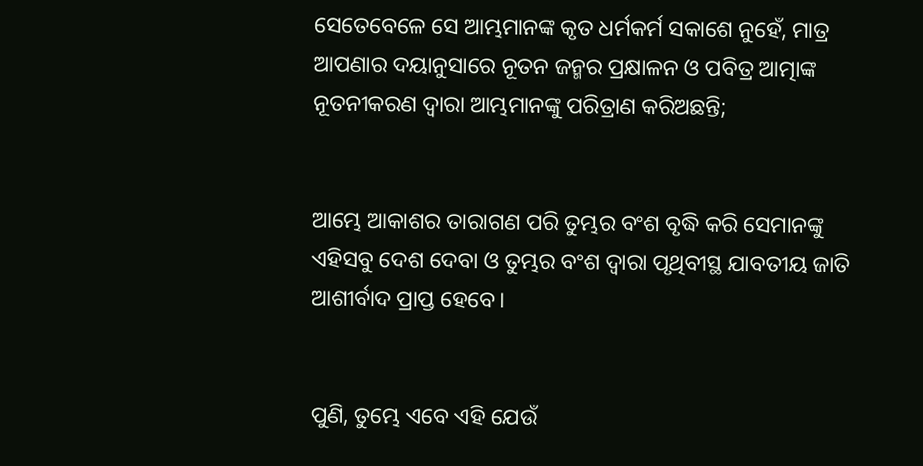ସେତେବେଳେ ସେ ଆମ୍ଭମାନଙ୍କ କୃତ ଧର୍ମକର୍ମ ସକାଶେ ନୁହେଁ, ମାତ୍ର ଆପଣାର ଦୟାନୁସାରେ ନୂତନ ଜନ୍ମର ପ୍ରକ୍ଷାଳନ ଓ ପବିତ୍ର ଆତ୍ମାଙ୍କ ନୂତନୀକରଣ ଦ୍ୱାରା ଆମ୍ଭମାନଙ୍କୁ ପରିତ୍ରାଣ କରିଅଛନ୍ତି;


ଆମ୍ଭେ ଆକାଶର ତାରାଗଣ ପରି ତୁମ୍ଭର ବଂଶ ବୃଦ୍ଧି କରି ସେମାନଙ୍କୁ ଏହିସବୁ ଦେଶ ଦେବା ଓ ତୁମ୍ଭର ବଂଶ ଦ୍ୱାରା ପୃଥିବୀସ୍ଥ ଯାବତୀୟ ଜାତି ଆଶୀର୍ବାଦ ପ୍ରାପ୍ତ ହେବେ।


ପୁଣି, ତୁମ୍ଭେ ଏବେ ଏହି ଯେଉଁ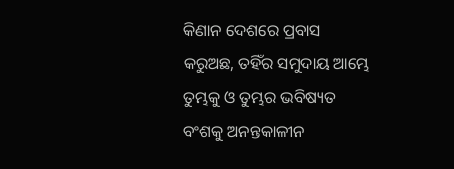କିଣାନ ଦେଶରେ ପ୍ରବାସ କରୁଅଛ, ତହିଁର ସମୁଦାୟ ଆମ୍ଭେ ତୁମ୍ଭକୁ ଓ ତୁମ୍ଭର ଭବିଷ୍ୟତ ବଂଶକୁ ଅନନ୍ତକାଳୀନ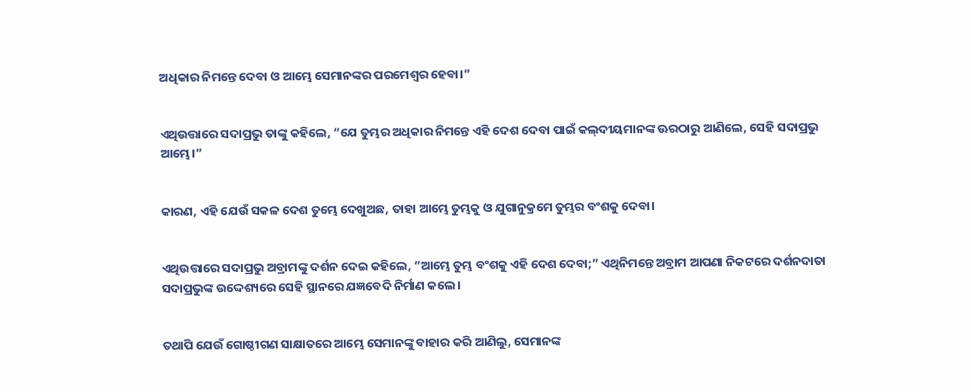ଅଧିକାର ନିମନ୍ତେ ଦେବା ଓ ଆମ୍ଭେ ସେମାନଙ୍କର ପରମେଶ୍ୱର ହେବା।”


ଏଥିଉତ୍ତାରେ ସଦାପ୍ରଭୁ ତାଙ୍କୁ କହିଲେ, “ଯେ ତୁମ୍ଭର ଅଧିକାର ନିମନ୍ତେ ଏହି ଦେଶ ଦେବା ପାଇଁ କଲ୍‍ଦୀୟମାନଙ୍କ ଊରଠାରୁ ଆଣିଲେ, ସେହି ସଦାପ୍ରଭୁ ଆମ୍ଭେ।”


କାରଣ, ଏହି ଯେଉଁ ସକଳ ଦେଶ ତୁମ୍ଭେ ଦେଖୁଅଛ, ତାହା ଆମ୍ଭେ ତୁମ୍ଭକୁ ଓ ଯୁଗାନୁକ୍ରମେ ତୁମ୍ଭର ବଂଶକୁ ଦେବା।


ଏଥିଉତ୍ତାରେ ସଦାପ୍ରଭୁ ଅବ୍ରାମଙ୍କୁ ଦର୍ଶନ ଦେଇ କହିଲେ, “ଆମ୍ଭେ ତୁମ୍ଭ ବଂଶକୁ ଏହି ଦେଶ ଦେବା;” ଏଥିନିମନ୍ତେ ଅବ୍ରାମ ଆପଣା ନିକଟରେ ଦର୍ଶନଦାତା ସଦାପ୍ରଭୁଙ୍କ ଉଦ୍ଦେଶ୍ୟରେ ସେହି ସ୍ଥାନରେ ଯଜ୍ଞବେଦି ନିର୍ମାଣ କଲେ।


ତଥାପି ଯେଉଁ ଗୋଷ୍ଠୀଗଣ ସାକ୍ଷାତରେ ଆମ୍ଭେ ସେମାନଙ୍କୁ ବାହାର କରି ଆଣିଲୁ, ସେମାନଙ୍କ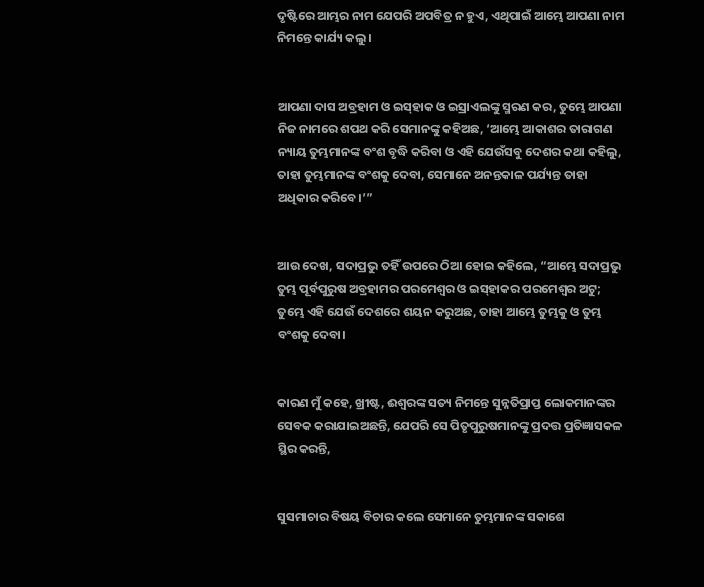ଦୃଷ୍ଟିରେ ଆମ୍ଭର ନାମ ଯେପରି ଅପବିତ୍ର ନ ହୁଏ, ଏଥିପାଇଁ ଆମ୍ଭେ ଆପଣା ନାମ ନିମନ୍ତେ କାର୍ଯ୍ୟ କଲୁ।


ଆପଣା ଦାସ ଅବ୍ରହାମ ଓ ଇସ୍‌ହାକ ଓ ଇସ୍ରାଏଲଙ୍କୁ ସ୍ମରଣ କର, ତୁମ୍ଭେ ଆପଣା ନିଜ ନାମରେ ଶପଥ କରି ସେମାନଙ୍କୁ କହିଅଛ, ‘ଆମ୍ଭେ ଆକାଶର ତାରାଗଣ ନ୍ୟାୟ ତୁମ୍ଭମାନଙ୍କ ବଂଶ ବୃଦ୍ଧି କରିବା ଓ ଏହି ଯେଉଁସବୁ ଦେଶର କଥା କହିଲୁ, ତାହା ତୁମ୍ଭମାନଙ୍କ ବଂଶକୁ ଦେବା, ସେମାନେ ଅନନ୍ତକାଳ ପର୍ଯ୍ୟନ୍ତ ତାହା ଅଧିକାର କରିବେ।’”


ଆଉ ଦେଖ, ସଦାପ୍ରଭୁ ତହିଁ ଉପରେ ଠିଆ ହୋଇ କହିଲେ, “ଆମ୍ଭେ ସଦାପ୍ରଭୁ ତୁମ୍ଭ ପୂର୍ବପୁରୁଷ ଅବ୍ରହାମର ପରମେଶ୍ୱର ଓ ଇସ୍‌ହାକର ପରମେଶ୍ୱର ଅଟୁ; ତୁମ୍ଭେ ଏହି ଯେଉଁ ଦେଶରେ ଶୟନ କରୁଅଛ, ତାହା ଆମ୍ଭେ ତୁମ୍ଭକୁ ଓ ତୁମ୍ଭ ବଂଶକୁ ଦେବା।


କାରଣ ମୁଁ କହେ, ଖ୍ରୀଷ୍ଟ, ଈଶ୍ବରଙ୍କ ସତ୍ୟ ନିମନ୍ତେ ସୁନ୍ନତିପ୍ରାପ୍ତ ଲୋକମାନଙ୍କର ସେବକ କରାଯାଇଅଛନ୍ତି, ଯେପରି ସେ ପିତୃପୁରୁଷମାନଙ୍କୁ ପ୍ରଦତ୍ତ ପ୍ରତିଜ୍ଞାସକଳ ସ୍ଥିର କରନ୍ତି,


ସୁସମାଚାର ବିଷୟ ବିଚାର କଲେ ସେମାନେ ତୁମ୍ଭମାନଙ୍କ ସକାଶେ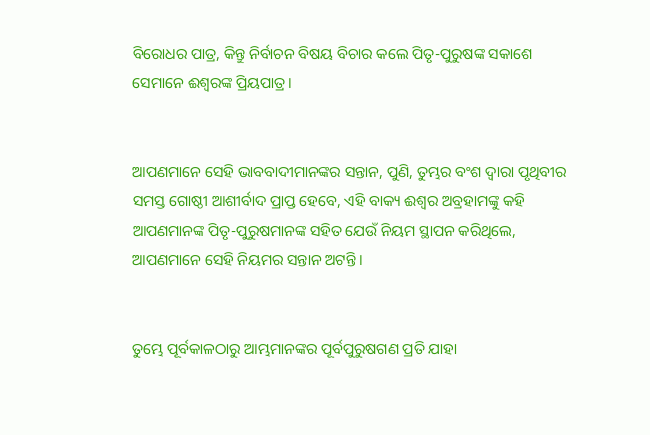ବିରୋଧର ପାତ୍ର, କିନ୍ତୁ ନିର୍ବାଚନ ବିଷୟ ବିଚାର କଲେ ପିତୃ-ପୁରୁଷଙ୍କ ସକାଶେ ସେମାନେ ଈଶ୍ବରଙ୍କ ପ୍ରିୟପାତ୍ର।


ଆପଣମାନେ ସେହି ଭାବବାଦୀମାନଙ୍କର ସନ୍ତାନ, ପୁଣି, ତୁମ୍ଭର ବଂଶ ଦ୍ୱାରା ପୃଥିବୀର ସମସ୍ତ ଗୋଷ୍ଠୀ ଆଶୀର୍ବାଦ ପ୍ରାପ୍ତ ହେବେ, ଏହି ବାକ୍ୟ ଈଶ୍ବର ଅବ୍ରହାମଙ୍କୁ କହି ଆପଣମାନଙ୍କ ପିତୃ-ପୁରୁଷମାନଙ୍କ ସହିତ ଯେଉଁ ନିୟମ ସ୍ଥାପନ କରିଥିଲେ, ଆପଣମାନେ ସେହି ନିୟମର ସନ୍ତାନ ଅଟନ୍ତି।


ତୁମ୍ଭେ ପୂର୍ବକାଳଠାରୁ ଆମ୍ଭମାନଙ୍କର ପୂର୍ବପୁରୁଷଗଣ ପ୍ରତି ଯାହା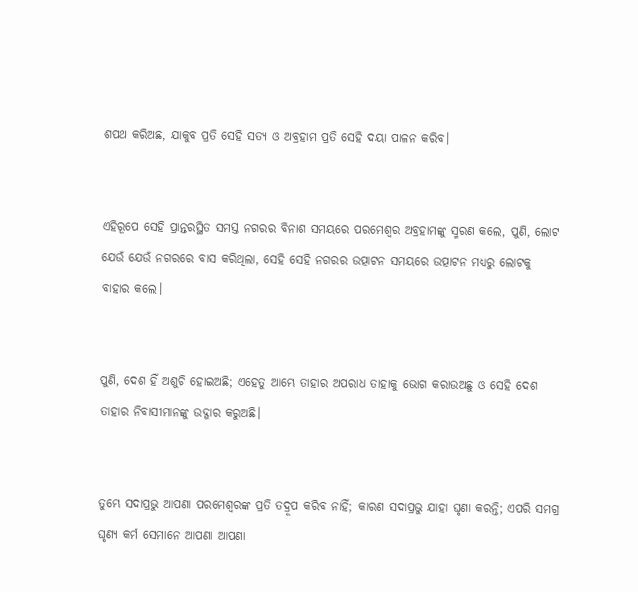ଶପଥ କରିଅଛ, ଯାକୁବ ପ୍ରତି ସେହି ସତ୍ୟ ଓ ଅବ୍ରହାମ ପ୍ରତି ସେହି ଦୟା ପାଳନ କରିବ।


ଏହିରୂପେ ସେହି ପ୍ରାନ୍ତରସ୍ଥିତ ସମସ୍ତ ନଗରର ବିନାଶ ସମୟରେ ପରମେଶ୍ୱର ଅବ୍ରହାମଙ୍କୁ ସ୍ମରଣ କଲେ, ପୁଣି, ଲୋଟ ଯେଉଁ ଯେଉଁ ନଗରରେ ବାସ କରିଥିଲା, ସେହି ସେହି ନଗରର ଉତ୍ପାଟନ ସମୟରେ ଉତ୍ପାଟନ ମଧ୍ୟରୁ ଲୋଟକୁ ବାହାର କଲେ।


ପୁଣି, ଦେଶ ହିଁ ଅଶୁଚି ହୋଇଅଛି; ଏହେତୁ ଆମ୍ଭେ ତାହାର ଅପରାଧ ତାହାକୁ ଭୋଗ କରାଉଅଛୁ ଓ ସେହି ଦେଶ ତାହାର ନିବାସୀମାନଙ୍କୁ ଉଦ୍ଗାର କରୁଅଛି।


ତୁମ୍ଭେ ସଦାପ୍ରଭୁ ଆପଣା ପରମେଶ୍ୱରଙ୍କ ପ୍ରତି ତଦ୍ରୂପ କରିବ ନାହିଁ; କାରଣ ସଦାପ୍ରଭୁ ଯାହା ଘୃଣା କରନ୍ତି; ଏପରି ସମଗ୍ର ଘୃଣ୍ୟ କର୍ମ ସେମାନେ ଆପଣା ଆପଣା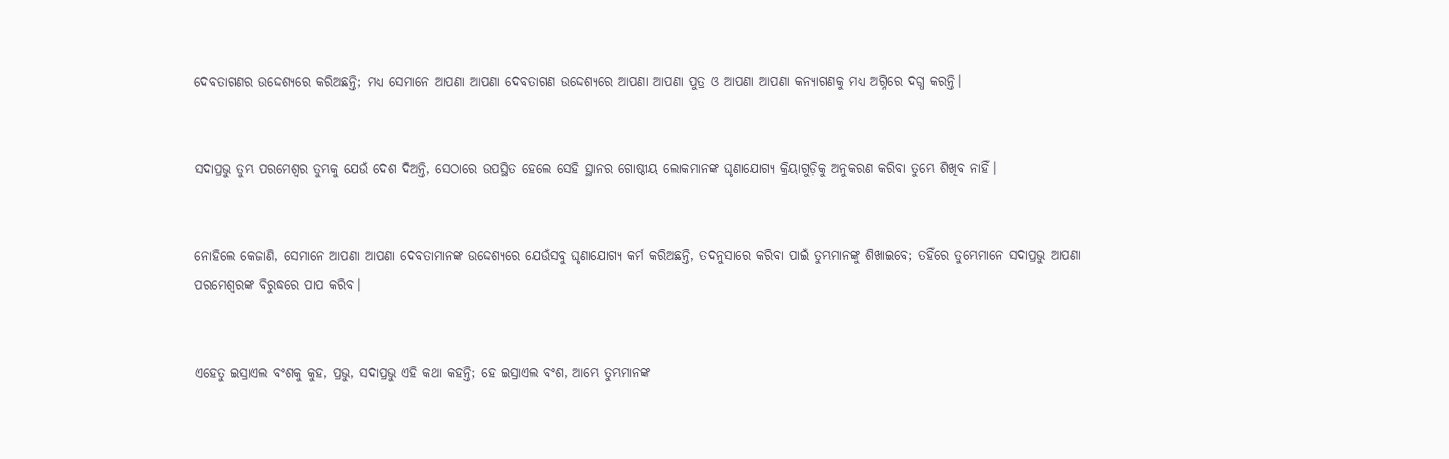ଦେବତାଗଣର ଉଦ୍ଦେଶ୍ୟରେ କରିଅଛନ୍ତି; ମଧ୍ୟ ସେମାନେ ଆପଣା ଆପଣା ଦେବତାଗଣ ଉଦ୍ଦେଶ୍ୟରେ ଆପଣା ଆପଣା ପୁତ୍ର ଓ ଆପଣା ଆପଣା କନ୍ୟାଗଣକୁ ମଧ୍ୟ ଅଗ୍ନିରେ ଦଗ୍ଧ କରନ୍ତି।


ସଦାପ୍ରଭୁ ତୁମ୍ଭ ପରମେଶ୍ୱର ତୁମ୍ଭକୁ ଯେଉଁ ଦେଶ ଦିଅନ୍ତି, ସେଠାରେ ଉପସ୍ଥିତ ହେଲେ ସେହି ସ୍ଥାନର ଗୋଷ୍ଠୀୟ ଲୋକମାନଙ୍କ ଘୃଣାଯୋଗ୍ୟ କ୍ରିୟାଗୁଡ଼ିକୁ ଅନୁକରଣ କରିବା ତୁମ୍ଭେ ଶିଖିବ ନାହିଁ।


ନୋହିଲେ କେଜାଣି, ସେମାନେ ଆପଣା ଆପଣା ଦେବତାମାନଙ୍କ ଉଦ୍ଦେଶ୍ୟରେ ଯେଉଁସବୁ ଘୃଣାଯୋଗ୍ୟ କର୍ମ କରିଅଛନ୍ତି, ତଦନୁସାରେ କରିବା ପାଇଁ ତୁମ୍ଭମାନଙ୍କୁ ଶିଖାଇବେ; ତହିଁରେ ତୁମ୍ଭେମାନେ ସଦାପ୍ରଭୁ ଆପଣା ପରମେଶ୍ୱରଙ୍କ ବିରୁଦ୍ଧରେ ପାପ କରିବ।


ଏହେତୁ ଇସ୍ରାଏଲ ବଂଶକୁ କୁହ, ପ୍ରଭୁ, ସଦାପ୍ରଭୁ ଏହି କଥା କହନ୍ତି; ହେ ଇସ୍ରାଏଲ ବଂଶ, ଆମ୍ଭେ ତୁମ୍ଭମାନଙ୍କ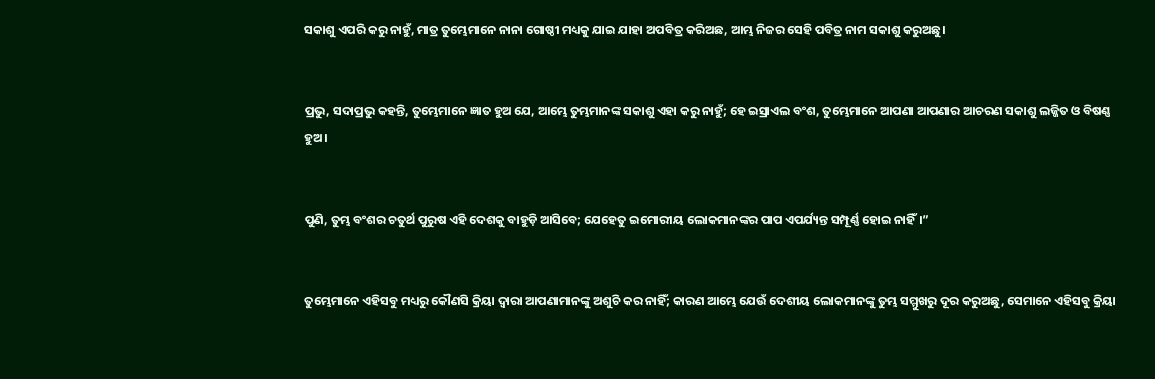ସକାଶୁ ଏପରି କରୁ ନାହୁଁ, ମାତ୍ର ତୁମ୍ଭେମାନେ ନାନା ଗୋଷ୍ଠୀ ମଧ୍ୟକୁ ଯାଇ ଯାହା ଅପବିତ୍ର କରିଅଛ, ଆମ୍ଭ ନିଜର ସେହି ପବିତ୍ର ନାମ ସକାଶୁ କରୁଅଛୁ।


ପ୍ରଭୁ, ସଦାପ୍ରଭୁ କହନ୍ତି, ତୁମ୍ଭେମାନେ ଜ୍ଞାତ ହୁଅ ଯେ, ଆମ୍ଭେ ତୁମ୍ଭମାନଙ୍କ ସକାଶୁ ଏହା କରୁ ନାହୁଁ; ହେ ଇସ୍ରାଏଲ ବଂଶ, ତୁମ୍ଭେମାନେ ଆପଣା ଆପଣାର ଆଚରଣ ସକାଶୁ ଲଜ୍ଜିତ ଓ ବିଷଣ୍ଣ ହୁଅ।


ପୁଣି, ତୁମ୍ଭ ବଂଶର ଚତୁର୍ଥ ପୁରୁଷ ଏହି ଦେଶକୁ ବାହୁଡ଼ି ଆସିବେ; ଯେହେତୁ ଇମୋରୀୟ ଲୋକମାନଙ୍କର ପାପ ଏପର୍ଯ୍ୟନ୍ତ ସମ୍ପୂର୍ଣ୍ଣ ହୋଇ ନାହିଁ।”


ତୁମ୍ଭେମାନେ ଏହିସବୁ ମଧ୍ୟରୁ କୌଣସି କ୍ରିୟା ଦ୍ୱାରା ଆପଣାମାନଙ୍କୁ ଅଶୁଚି କର ନାହିଁ; କାରଣ ଆମ୍ଭେ ଯେଉଁ ଦେଶୀୟ ଲୋକମାନଙ୍କୁ ତୁମ୍ଭ ସମ୍ମୁଖରୁ ଦୂର କରୁଅଛୁ, ସେମାନେ ଏହିସବୁ କ୍ରିୟା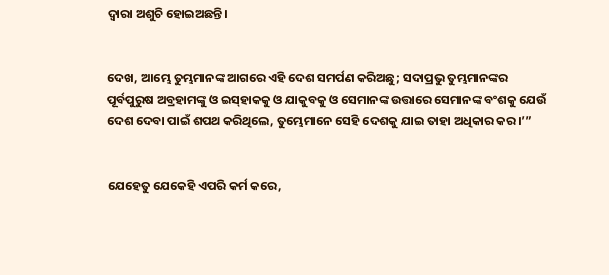ଦ୍ୱାରା ଅଶୁଚି ହୋଇଅଛନ୍ତି।


ଦେଖ, ଆମ୍ଭେ ତୁମ୍ଭମାନଙ୍କ ଆଗରେ ଏହି ଦେଶ ସମର୍ପଣ କରିଅଛୁ; ସଦାପ୍ରଭୁ ତୁମ୍ଭମାନଙ୍କର ପୂର୍ବପୁରୁଷ ଅବ୍ରହାମଙ୍କୁ ଓ ଇସ୍‌ହାକକୁ ଓ ଯାକୁବକୁ ଓ ସେମାନଙ୍କ ଉତ୍ତାରେ ସେମାନଙ୍କ ବଂଶକୁ ଯେଉଁ ଦେଶ ଦେବା ପାଇଁ ଶପଥ କରିଥିଲେ, ତୁମ୍ଭେମାନେ ସେହି ଦେଶକୁ ଯାଇ ତାହା ଅଧିକାର କର।’”


ଯେହେତୁ ଯେକେହି ଏପରି କର୍ମ କରେ,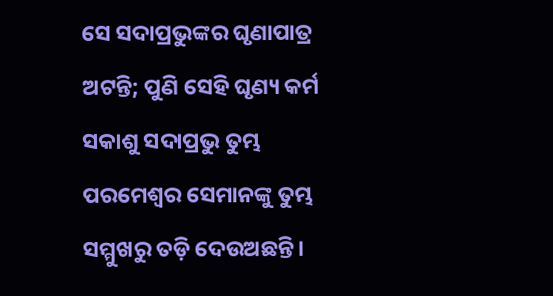ସେ ସଦାପ୍ରଭୁଙ୍କର ଘୃଣାପାତ୍ର ଅଟନ୍ତି; ପୁଣି ସେହି ଘୃଣ୍ୟ କର୍ମ ସକାଶୁ ସଦାପ୍ରଭୁ ତୁମ୍ଭ ପରମେଶ୍ୱର ସେମାନଙ୍କୁ ତୁମ୍ଭ ସମ୍ମୁଖରୁ ତଡ଼ି ଦେଉଅଛନ୍ତି।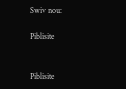Swiv nou:

Piblisite


Piblisite